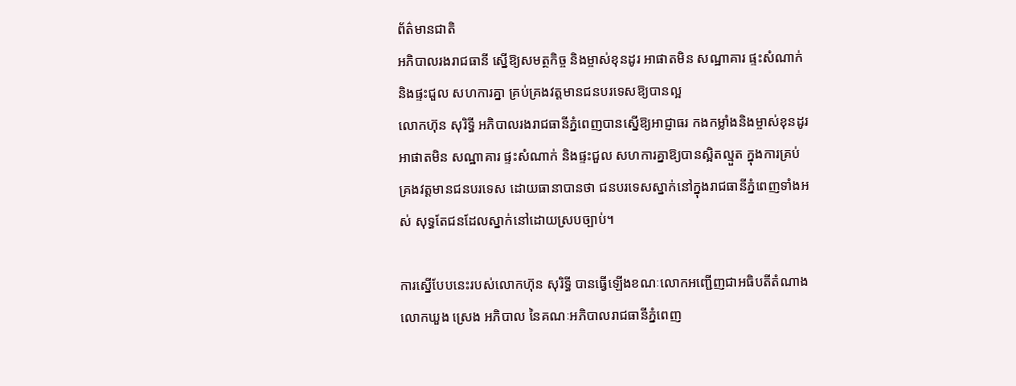ព័ត៌មានជាតិ
អភិបាលរងរាជធានី ស្នើឱ្យសមត្ថកិច្ច និងម្ចាស់ខុនដូរ អាផាតមិន សណ្ឋាគារ ផ្ទះសំណាក់ និងផ្ទះជួល សហការគ្នា គ្រប់គ្រងវត្តមានជនបរទេសឱ្យបានល្អ
លោកហ៊ុន សុរិទ្ធី អភិបាលរងរាជធានីភ្នំពេញបានស្នើឱ្យអាជ្ញាធរ កងកម្លាំងនិងម្ចាស់ខុនដូរ អាផាតមិន សណ្ឋាគារ ផ្ទះសំណាក់ និងផ្ទះជួល សហការគ្នាឱ្យបានស្អិតល្មួត ក្នុងការគ្រប់គ្រងវត្តមានជនបរទេស ដោយធានាបានថា ជនបរទេសស្នាក់នៅក្នុងរាជធានីភ្នំពេញទាំងអស់ សុទ្ធតែជនដែលស្នាក់នៅដោយស្របច្បាប់។

ការស្នើបែបនេះរបស់លោកហ៊ុន សុរិទ្ធី បានធ្វើឡើងខណៈលោកអញ្ជើញជាអធិបតីតំណាងលោកឃួង ស្រេង អភិបាល នៃគណៈអភិបាលរាជធានីភ្នំពេញ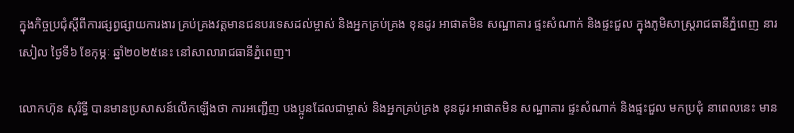ក្នុងកិច្ចប្រជុំស្តីពីការផ្សព្វផ្សាយការងារ គ្រប់គ្រងវត្តមានជនបរទេសដល់ម្ចាស់ និងអ្នកគ្រប់គ្រង ខុនដូរ អាផាតមិន សណ្ឋាគារ ផ្ទះសំណាក់ និងផ្ទះជួល ក្នុងភូមិសាស្រ្តរាជធានីភ្នំពេញ នារសៀល ថ្ងៃទី៦ ខែកុម្ភៈ ឆ្នាំ២០២៥នេះ នៅសាលារាជធានីភ្នំពេញ។

លោកហ៊ុន សុរិទ្ធី បានមានប្រសាសន៍លើកឡើងថា ការអញ្ជើញ បងប្អូនដែលជាម្ចាស់ និងអ្នកគ្រប់គ្រង ខុនដូរ អាផាតមិន សណ្ឋាគារ ផ្ទះសំណាក់ និងផ្ទះជួល មកប្រជុំ នាពេលនេះ មាន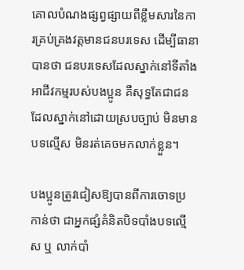គោលបំណងផ្សព្វផ្សាយពីខ្លឹមសារនៃការគ្រប់គ្រងវត្តមានជនបរទេស ដើម្បីធានាបានថា ជនបរទេសដែលស្នាក់នៅទីតាំងអាជីវកម្មរបស់បងប្អូន គឺសុទ្ធតែជាជនដែលស្នាក់នៅដោយស្របច្បាប់ មិនមានបទល្មើស មិនរត់គេចមកលាក់ខ្លួន។

បងប្អូនត្រូវជៀសឱ្យបានពីការចោទប្រកាន់ថា ជាអ្នកផ្សំគំនិតបិទបាំងបទល្មើស ឬ លាក់បាំ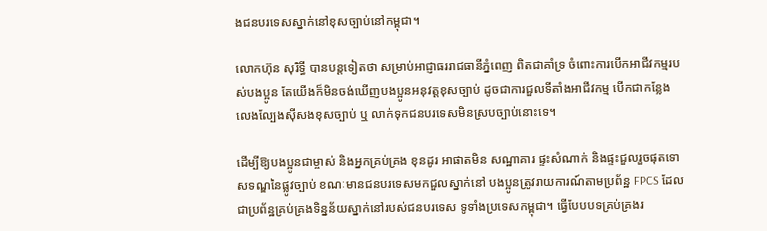ងជនបរទេសស្នាក់នៅខុសច្បាប់នៅកម្ពុជា។

លោកហ៊ុន សុរិទ្ធី បានបន្តទៀតថា សម្រាប់អាជ្ញាធររាជធានីភ្នំពេញ ពិតជាគាំទ្រ ចំពោះការបើកអាជីវកម្មរបស់បងប្អូន តែយើងក៏មិនចង់ឃើញបងប្អូនអនុវត្តខុសច្បាប់ ដូចជាការជួលទីតាំងអាជីវកម្ម បើកជាកន្លែងលេងល្បែងស៊ីសងខុសច្បាប់ ឬ លាក់ទុកជនបរទេសមិនស្របច្បាប់នោះទេ។

ដើម្បីឱ្យបងប្អូនជាម្ចាស់ និងអ្នកគ្រប់គ្រង ខុនដូរ អាផាតមិន សណ្ឋាគារ ផ្ទះសំណាក់ និងផ្ទះជួលរួចផុតទោសទណ្ឌនៃផ្លូវច្បាប់ ខណៈមានជនបរទេសមកជួលស្នាក់នៅ បងប្អូនត្រូវរាយការណ៍តាមប្រព័ន្ឋ FPCS ដែលជាប្រព័ន្ឋគ្រប់គ្រងទិន្នន័យស្នាក់នៅរបស់ជនបរទេស ទូទាំងប្រទេសកម្ពុជា។ ធ្វើបែបបទគ្រប់គ្រងរ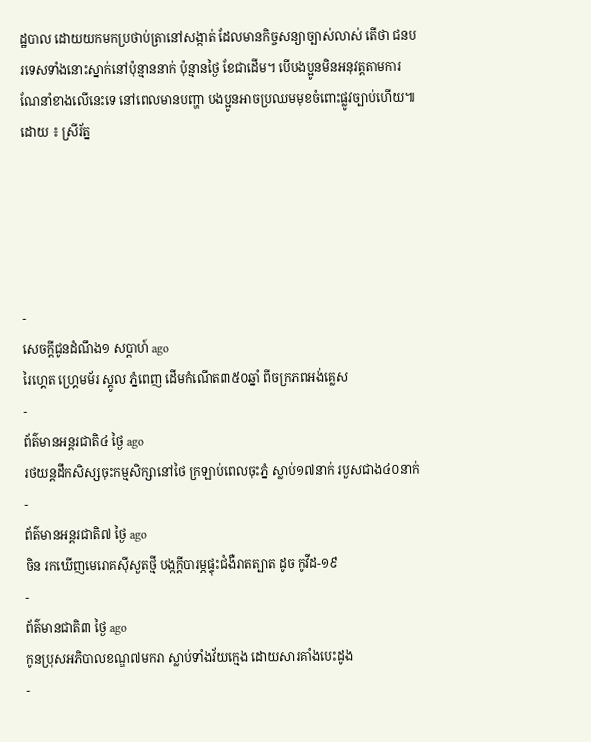ដ្ឋបាល ដោយយកមកប្រថាប់ត្រានៅសង្កាត់ ដែលមានកិច្ចសន្យាច្បាស់លាស់ តើថា ជនបរទេសទាំងនោះស្នាក់នៅប៉ុន្មាននាក់ ប៉ុន្មានថ្ងៃ ខែជាដើម។ បើបងប្អូនមិនអនុវត្តតាមការណែនាំខាងលើនេះទេ នៅពេលមានបញ្ហា បងប្អូនអាចប្រឈមមុខចំពោះផ្លូវច្បាប់ហើយ៕
ដោយ ៖ ស្រីរ័ត្ន





-
សេចក្ដីជូនដំណឹង១ សប្តាហ៍ ago
រៃហ្គេត ហ្គ្រេមម័រ ស្គូល ភ្នំពេញ ដើមកំណើត៣៥០ឆ្នាំ ពីចក្រភពអង់គ្លេស
-
ព័ត៌មានអន្ដរជាតិ៤ ថ្ងៃ ago
រថយន្តដឹកសិស្សចុះកម្មសិក្សានៅថៃ ក្រឡាប់ពេលចុះភ្នំ ស្លាប់១៧នាក់ របួសជាង៤០នាក់
-
ព័ត៌មានអន្ដរជាតិ៧ ថ្ងៃ ago
ចិន រកឃើញមេរោគស៊ីសួតថ្មី បង្កក្តីបារម្ភផ្ទុះជំងឺរាតត្បាត ដូច កូវីដ-១៩
-
ព័ត៌មានជាតិ៣ ថ្ងៃ ago
កូនប្រុសអភិបាលខណ្ឌ៧មករា ស្លាប់ទាំងវ័យក្មេង ដោយសារគាំងបេះដូង
-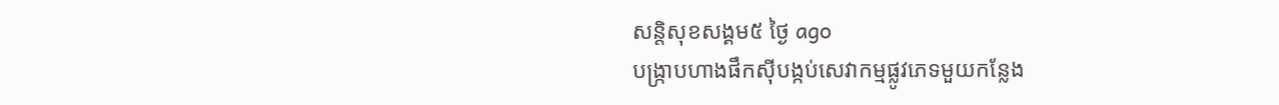សន្តិសុខសង្គម៥ ថ្ងៃ ago
បង្ក្រាបហាងផឹកស៊ីបង្កប់សេវាកម្មផ្លូវភេទមួយកន្លែង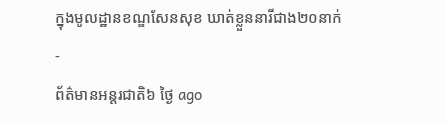ក្នុងមូលដ្ឋានខណ្ឌសែនសុខ ឃាត់ខ្លួននារីជាង២០នាក់
-
ព័ត៌មានអន្ដរជាតិ៦ ថ្ងៃ ago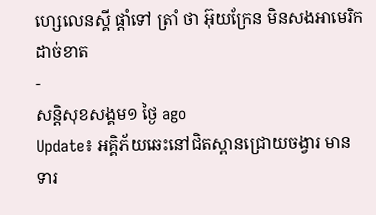ហ្សេលេនស្គី ផ្តាំទៅ ត្រាំ ថា អ៊ុយក្រែន មិនសងអាមេរិក ដាច់ខាត
-
សន្តិសុខសង្គម១ ថ្ងៃ ago
Update៖ អគ្គិភ័យឆេះនៅជិតស្ពានជ្រោយចង្វារ មានទារ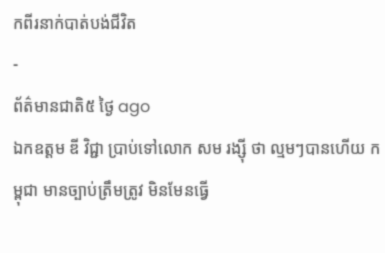កពីរនាក់បាត់បង់ជីវិត
-
ព័ត៌មានជាតិ៥ ថ្ងៃ ago
ឯកឧត្តម ឌី វិជ្ជា ប្រាប់ទៅលោក សម រង្ស៊ី ថា ល្មមៗបានហើយ កម្ពុជា មានច្បាប់ត្រឹមត្រូវ មិនមែនធ្វើ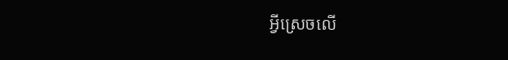អ្វីស្រេចលើ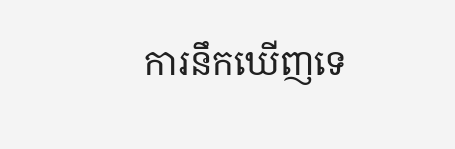ការនឹកឃើញទេ